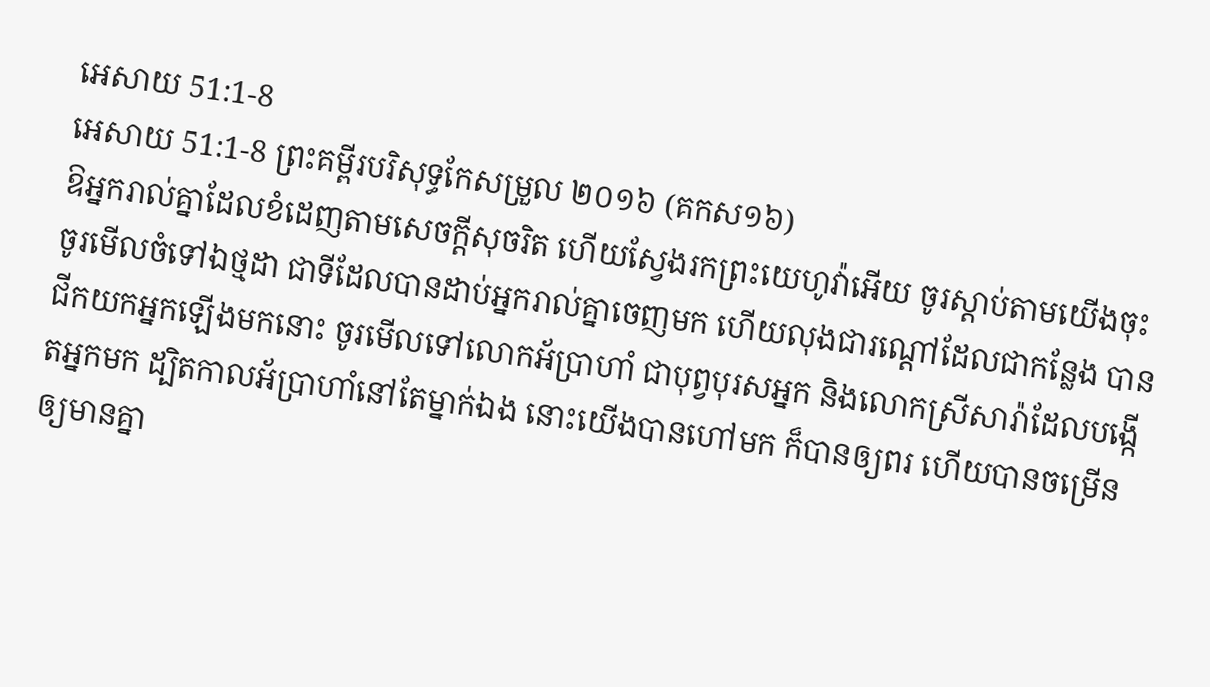អេសាយ 51:1-8
អេសាយ 51:1-8 ព្រះគម្ពីរបរិសុទ្ធកែសម្រួល ២០១៦ (គកស១៦)
ឱអ្នករាល់គ្នាដែលខំដេញតាមសេចក្ដីសុចរិត ហើយស្វែងរកព្រះយេហូវ៉ាអើយ ចូរស្តាប់តាមយើងចុះ ចូរមើលចំទៅឯថ្មដា ជាទីដែលបានដាប់អ្នករាល់គ្នាចេញមក ហើយលុងជារណ្តៅដែលជាកន្លែង បានជីកយកអ្នកឡើងមកនោះ ចូរមើលទៅលោកអ័ប្រាហាំ ជាបុព្វបុរសអ្នក និងលោកស្រីសារ៉ាដែលបង្កើតអ្នកមក ដ្បិតកាលអ័ប្រាហាំនៅតែម្នាក់ឯង នោះយើងបានហៅមក ក៏បានឲ្យពរ ហើយបានចម្រើនឲ្យមានគ្នា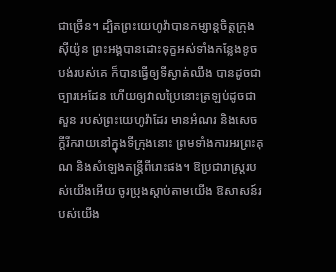ជាច្រើន។ ដ្បិតព្រះយេហូវ៉ាបានកម្សាន្តចិត្តក្រុងស៊ីយ៉ូន ព្រះអង្គបានដោះទុក្ខអស់ទាំងកន្លែងខូចបង់របស់គេ ក៏បានធ្វើឲ្យទីស្ងាត់ឈឹង បានដូចជាច្បារអេដែន ហើយឲ្យវាលប្រៃនោះត្រឡប់ដូចជាសួន របស់ព្រះយេហូវ៉ាដែរ មានអំណរ និងសេចក្ដីរីករាយនៅក្នុងទីក្រុងនោះ ព្រមទាំងការអរព្រះគុណ និងសំឡេងតន្ត្រីពីរោះផង។ ឱប្រជារាស្ត្ររបស់យើងអើយ ចូរប្រុងស្តាប់តាមយើង ឱសាសន៍របស់យើង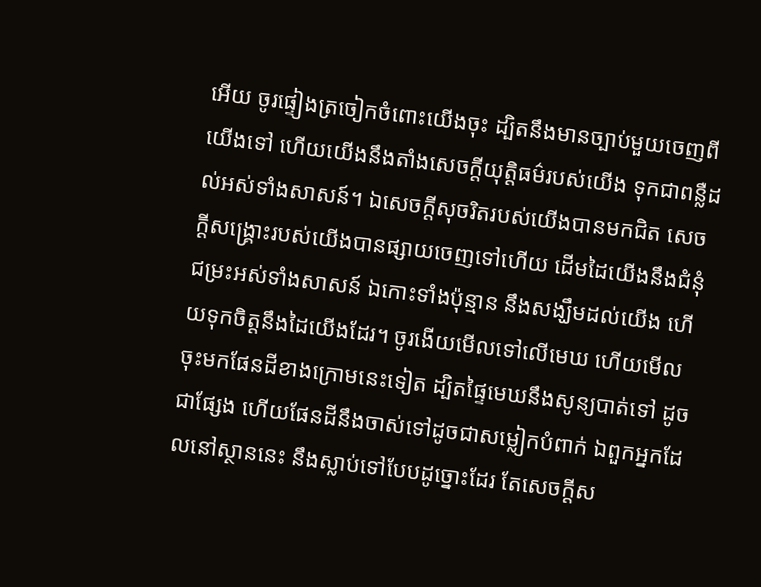អើយ ចូរផ្ទៀងត្រចៀកចំពោះយើងចុះ ដ្បិតនឹងមានច្បាប់មួយចេញពីយើងទៅ ហើយយើងនឹងតាំងសេចក្ដីយុត្តិធម៌របស់យើង ទុកជាពន្លឺដល់អស់ទាំងសាសន៍។ ឯសេចក្ដីសុចរិតរបស់យើងបានមកជិត សេចក្ដីសង្គ្រោះរបស់យើងបានផ្សាយចេញទៅហើយ ដើមដៃយើងនឹងជំនុំជម្រះអស់ទាំងសាសន៍ ឯកោះទាំងប៉ុន្មាន នឹងសង្ឃឹមដល់យើង ហើយទុកចិត្តនឹងដៃយើងដែរ។ ចូរងើយមើលទៅលើមេឃ ហើយមើលចុះមកផែនដីខាងក្រោមនេះទៀត ដ្បិតផ្ទៃមេឃនឹងសូន្យបាត់ទៅ ដូចជាផ្សែង ហើយផែនដីនឹងចាស់ទៅដូចជាសម្លៀកបំពាក់ ឯពួកអ្នកដែលនៅស្ថាននេះ នឹងស្លាប់ទៅបែបដូច្នោះដែរ តែសេចក្ដីស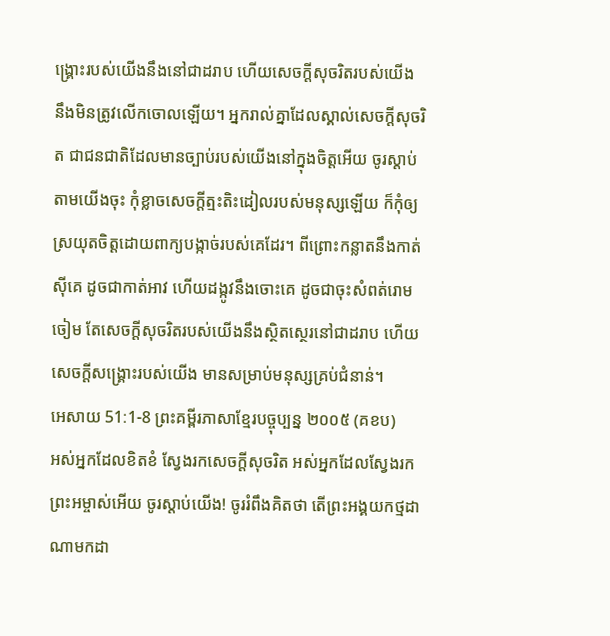ង្គ្រោះរបស់យើងនឹងនៅជាដរាប ហើយសេចក្ដីសុចរិតរបស់យើង នឹងមិនត្រូវលើកចោលឡើយ។ អ្នករាល់គ្នាដែលស្គាល់សេចក្ដីសុចរិត ជាជនជាតិដែលមានច្បាប់របស់យើងនៅក្នុងចិត្តអើយ ចូរស្ដាប់តាមយើងចុះ កុំខ្លាចសេចក្ដីត្មះតិះដៀលរបស់មនុស្សឡើយ ក៏កុំឲ្យស្រយុតចិត្តដោយពាក្យបង្កាច់របស់គេដែរ។ ពីព្រោះកន្លាតនឹងកាត់ស៊ីគេ ដូចជាកាត់អាវ ហើយដង្កូវនឹងចោះគេ ដូចជាចុះសំពត់រោមចៀម តែសេចក្ដីសុចរិតរបស់យើងនឹងស្ថិតស្ថេរនៅជាដរាប ហើយសេចក្ដីសង្គ្រោះរបស់យើង មានសម្រាប់មនុស្សគ្រប់ជំនាន់។
អេសាយ 51:1-8 ព្រះគម្ពីរភាសាខ្មែរបច្ចុប្បន្ន ២០០៥ (គខប)
អស់អ្នកដែលខិតខំ ស្វែងរកសេចក្ដីសុចរិត អស់អ្នកដែលស្វែងរកព្រះអម្ចាស់អើយ ចូរស្ដាប់យើង! ចូររំពឹងគិតថា តើព្រះអង្គយកថ្មដាណាមកដា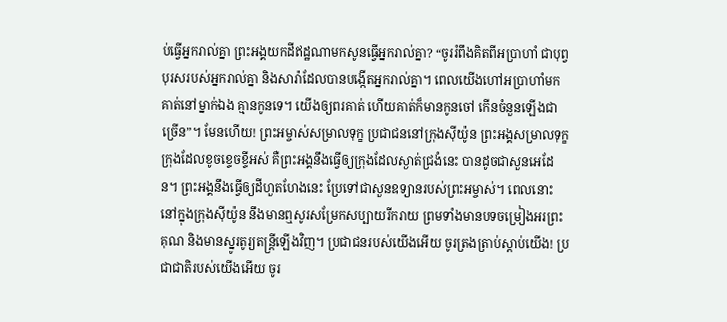ប់ធ្វើអ្នករាល់គ្នា ព្រះអង្គយកដីឥដ្ឋណាមកសូនធ្វើអ្នករាល់គ្នា? “ចូររំពឹងគិតពីអប្រាហាំ ជាបុព្វបុរសរបស់អ្នករាល់គ្នា និងសារ៉ាដែលបានបង្កើតអ្នករាល់គ្នា។ ពេលយើងហៅអប្រាហាំមក គាត់នៅម្នាក់ឯង គ្មានកូនទេ។ យើងឲ្យពរគាត់ ហើយគាត់ក៏មានកូនចៅ កើនចំនួនឡើងជាច្រើន”។ មែនហើយ! ព្រះអម្ចាស់សម្រាលទុក្ខ ប្រជាជននៅក្រុងស៊ីយ៉ូន ព្រះអង្គសម្រាលទុក្ខក្រុងដែលខូចខ្ទេចខ្ទីអស់ គឺព្រះអង្គនឹងធ្វើឲ្យក្រុងដែលស្ងាត់ជ្រងំនេះ បានដូចជាសួនអេដែន។ ព្រះអង្គនឹងធ្វើឲ្យដីហួតហែងនេះ ប្រែទៅជាសួនឧទ្យានរបស់ព្រះអម្ចាស់។ ពេលនោះ នៅក្នុងក្រុងស៊ីយ៉ូន នឹងមានឮសូរសម្រែកសប្បាយរីករាយ ព្រមទាំងមានបទចម្រៀងអរព្រះគុណ និងមានស្នូរតូរ្យតន្ត្រីឡើងវិញ។ ប្រជាជនរបស់យើងអើយ ចូរត្រងត្រាប់ស្ដាប់យើង! ប្រជាជាតិរបស់យើងអើយ ចូរ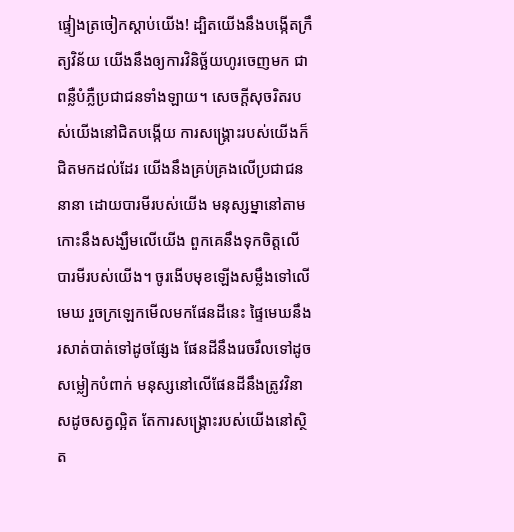ផ្ទៀងត្រចៀកស្ដាប់យើង! ដ្បិតយើងនឹងបង្កើតក្រឹត្យវិន័យ យើងនឹងឲ្យការវិនិច្ឆ័យហូរចេញមក ជាពន្លឺបំភ្លឺប្រជាជនទាំងឡាយ។ សេចក្ដីសុចរិតរបស់យើងនៅជិតបង្កើយ ការសង្គ្រោះរបស់យើងក៏ជិតមកដល់ដែរ យើងនឹងគ្រប់គ្រងលើប្រជាជននានា ដោយបារមីរបស់យើង មនុស្សម្នានៅតាមកោះនឹងសង្ឃឹមលើយើង ពួកគេនឹងទុកចិត្តលើបារមីរបស់យើង។ ចូរងើបមុខឡើងសម្លឹងទៅលើមេឃ រួចក្រឡេកមើលមកផែនដីនេះ ផ្ទៃមេឃនឹងរសាត់បាត់ទៅដូចផ្សែង ផែនដីនឹងរេចរឹលទៅដូចសម្លៀកបំពាក់ មនុស្សនៅលើផែនដីនឹងត្រូវវិនាសដូចសត្វល្អិត តែការសង្គ្រោះរបស់យើងនៅស្ថិត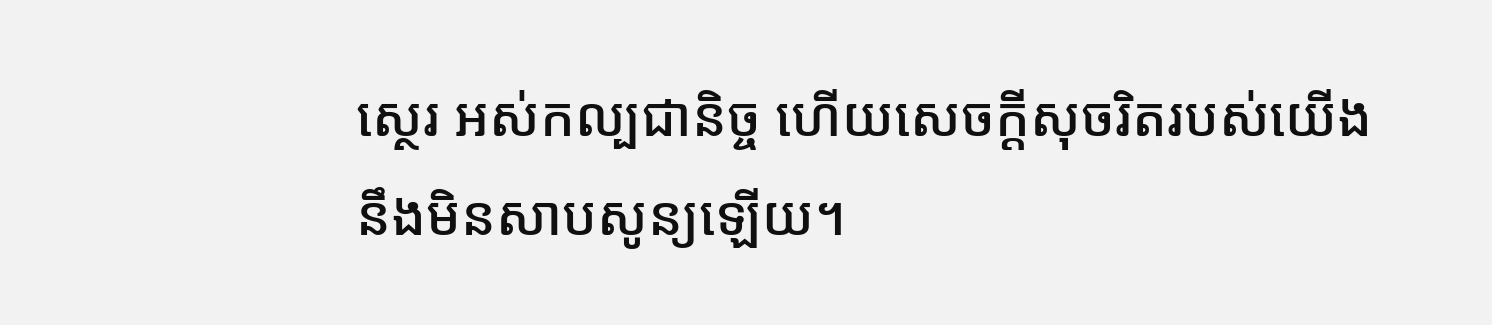ស្ថេរ អស់កល្បជានិច្ច ហើយសេចក្ដីសុចរិតរបស់យើង នឹងមិនសាបសូន្យឡើយ។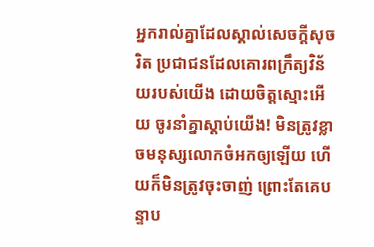អ្នករាល់គ្នាដែលស្គាល់សេចក្ដីសុចរិត ប្រជាជនដែលគោរពក្រឹត្យវិន័យរបស់យើង ដោយចិត្តស្មោះអើយ ចូរនាំគ្នាស្ដាប់យើង! មិនត្រូវខ្លាចមនុស្សលោកចំអកឲ្យឡើយ ហើយក៏មិនត្រូវចុះចាញ់ ព្រោះតែគេបន្ទាប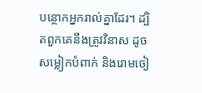បន្ថោកអ្នករាល់គ្នាដែរ។ ដ្បិតពួកគេនឹងត្រូវវិនាស ដូចសម្លៀកបំពាក់ និងរោមចៀ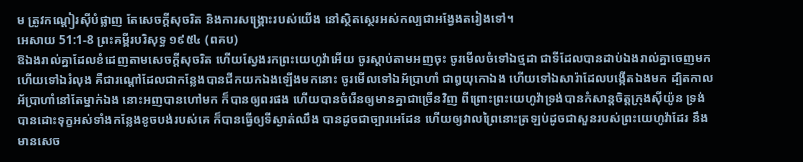ម ត្រូវកណ្ដៀរស៊ីបំផ្លាញ តែសេចក្ដីសុចរិត និងការសង្គ្រោះរបស់យើង នៅស្ថិតស្ថេរអស់កល្បជាអង្វែងតរៀងទៅ។
អេសាយ 51:1-8 ព្រះគម្ពីរបរិសុទ្ធ ១៩៥៤ (ពគប)
ឱឯងរាល់គ្នាដែលខំដេញតាមសេចក្ដីសុចរិត ហើយស្វែងរកព្រះយេហូវ៉ាអើយ ចូរស្តាប់តាមអញចុះ ចូរមើលចំទៅឯថ្មដា ជាទីដែលបានដាប់ឯងរាល់គ្នាចេញមក ហើយទៅឯរំលុង គឺជារណ្តៅដែលជាកន្លែងបានជីកយកឯងឡើងមកនោះ ចូរមើលទៅឯអ័ប្រាហាំ ជាឰយុកោឯង ហើយទៅឯសារ៉ាដែលបង្កើតឯងមក ដ្បិតកាលអ័ប្រាហាំនៅតែម្នាក់ឯង នោះអញបានហៅមក ក៏បានឲ្យពរផង ហើយបានចំរើនឲ្យមានគ្នាជាច្រើនវិញ ពីព្រោះព្រះយេហូវ៉ាទ្រង់បានកំសាន្តចិត្តក្រុងស៊ីយ៉ូន ទ្រង់បានដោះទុក្ខអស់ទាំងកន្លែងខូចបង់របស់គេ ក៏បានធ្វើឲ្យទីស្ងាត់ឈឹង បានដូចជាច្បារអេដែន ហើយឲ្យវាលព្រៃនោះត្រឡប់ដូចជាសួនរបស់ព្រះយេហូវ៉ាដែរ នឹងមានសេច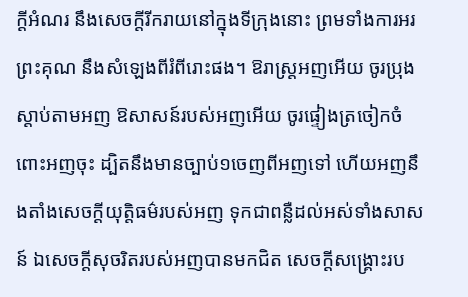ក្ដីអំណរ នឹងសេចក្ដីរីករាយនៅក្នុងទីក្រុងនោះ ព្រមទាំងការអរព្រះគុណ នឹងសំឡេងពីរំពីរោះផង។ ឱរាស្ត្រអញអើយ ចូរប្រុងស្តាប់តាមអញ ឱសាសន៍របស់អញអើយ ចូរផ្ទៀងត្រចៀកចំពោះអញចុះ ដ្បិតនឹងមានច្បាប់១ចេញពីអញទៅ ហើយអញនឹងតាំងសេចក្ដីយុត្តិធម៌របស់អញ ទុកជាពន្លឺដល់អស់ទាំងសាសន៍ ឯសេចក្ដីសុចរិតរបស់អញបានមកជិត សេចក្ដីសង្គ្រោះរប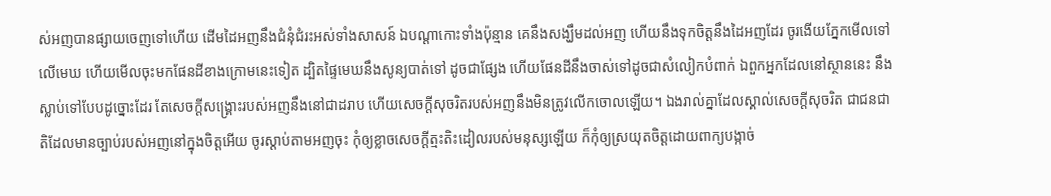ស់អញបានផ្សាយចេញទៅហើយ ដើមដៃអញនឹងជំនុំជំរះអស់ទាំងសាសន៍ ឯបណ្តាកោះទាំងប៉ុន្មាន គេនឹងសង្ឃឹមដល់អញ ហើយនឹងទុកចិត្តនឹងដៃអញដែរ ចូរងើយភ្នែកមើលទៅលើមេឃ ហើយមើលចុះមកផែនដីខាងក្រោមនេះទៀត ដ្បិតផ្ទៃមេឃនឹងសូន្យបាត់ទៅ ដូចជាផ្សែង ហើយផែនដីនឹងចាស់ទៅដូចជាសំលៀកបំពាក់ ឯពួកអ្នកដែលនៅស្ថាននេះ នឹងស្លាប់ទៅបែបដូច្នោះដែរ តែសេចក្ដីសង្គ្រោះរបស់អញនឹងនៅជាដរាប ហើយសេចក្ដីសុចរិតរបស់អញនឹងមិនត្រូវលើកចោលឡើយ។ ឯងរាល់គ្នាដែលស្គាល់សេចក្ដីសុចរិត ជាជនជាតិដែលមានច្បាប់របស់អញនៅក្នុងចិត្តអើយ ចូរស្តាប់តាមអញចុះ កុំឲ្យខ្លាចសេចក្ដីត្មះតិះដៀលរបស់មនុស្សឡើយ ក៏កុំឲ្យស្រយុតចិត្តដោយពាក្យបង្កាច់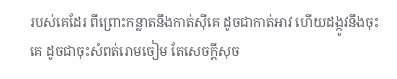របស់គេដែរ ពីព្រោះកន្លាតនឹងកាត់ស៊ីគេ ដូចជាកាត់អាវ ហើយដង្កូវនឹងចុះគេ ដូចជាចុះសំពត់រោមចៀម តែសេចក្ដីសុច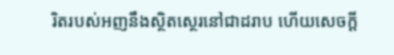រិតរបស់អញនឹងស្ថិតស្ថេរនៅជាដរាប ហើយសេចក្ដី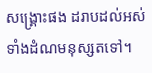សង្គ្រោះផង ដរាបដល់អស់ទាំងដំណមនុស្សតទៅ។